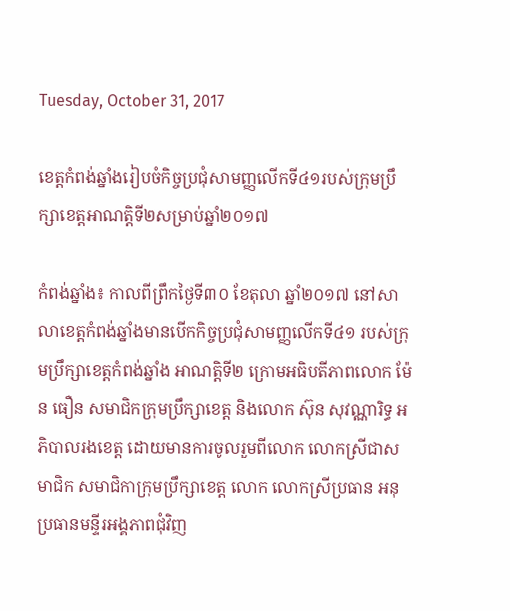Tuesday, October 31, 2017

ខេត្តកំពង់ឆ្នាំងរៀបចំកិច្ចប្រជុំសាមញ្ញលើកទី៤១របស់ក្រុមប្រឹក្សាខេត្តអាណត្តិទី២សម្រាប់ឆ្នាំ២០១៧

កំពង់ឆ្នាំង៖ កាលពីព្រឹកថ្ងៃទី៣០ ខែតុលា ឆ្នាំ២០១៧ នៅសាលាខេត្តកំពង់ឆ្នាំងមានបើកកិច្ចប្រជុំសាមញ្ញលើកទី៤១ របស់ក្រុមប្រឹក្សាខេត្តកំពង់ឆ្នាំង អាណត្តិទី២ ក្រោមអធិបតីភាពលោក ម៉ែន ធឿន សមាជិកក្រុមប្រឹក្សាខេត្ត និងលោក ស៊ុន សុវណ្ណារិទ្ធ អភិបាលរងខេត្ត ដោយមានការចូលរួមពីលោក លោកស្រីជាសមាជិក សមាជិកាក្រុមប្រឹក្សាខេត្ត លោក លោកស្រីប្រធាន អនុប្រធានមន្ទីរអង្គភាពជុំវិញ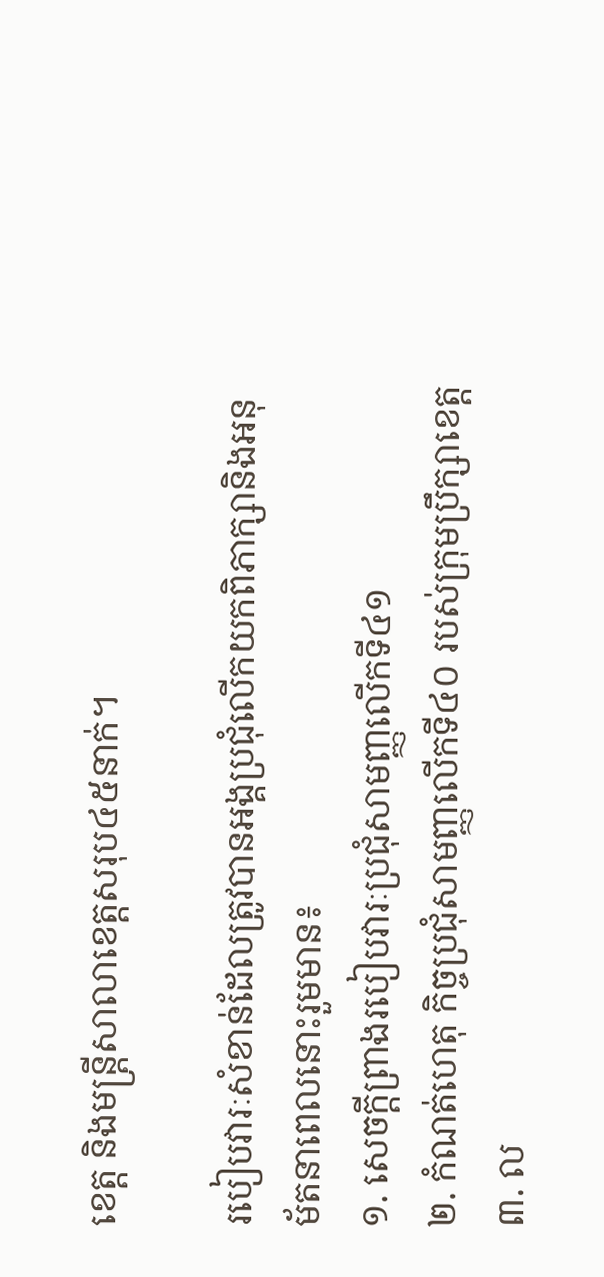ខេត្ត និងមន្រ្តីសាលាខេត្តសរុប៤៥នាក់។

របៀបវារៈសំខាន់ដែលត្រូវបានអង្គប្រជុំលើកយកពិភាក្សានិងអនុម័តនាពេលនោះរួមមាន៖
១. សេចក្ដីព្រាងរបៀបវារៈប្រជុំសាមញ្ញលើកទី៤១
២. កំណត់ហេតុ កិច្ចប្រជុំសាមញ្ញលើកទី៤០ របស់ក្រុមប្រឹក្សាខេត្ត
៣. ល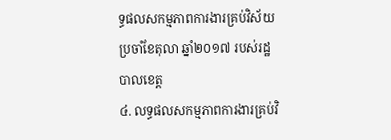ទ្ធផលសកម្មភាពការងារគ្រប់វិស័យ ប្រចាំខែតុលា ឆ្នាំ២០១៧ របស់រដ្ឋបាលខេត្ត
៤. លទ្ធផលសកម្មភាពការងារគ្រប់វិ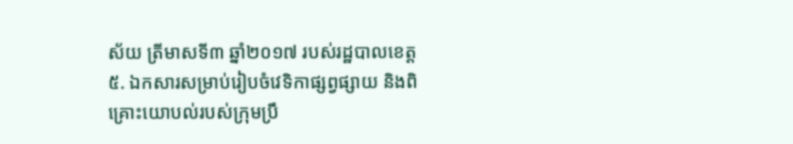ស័យ ត្រីមាសទី៣ ឆ្នាំ២០១៧ របស់រដ្ឋបាលខេត្ត
៥. ឯកសារសម្រាប់រៀបចំវេទិកាផ្សព្វផ្សាយ និងពិគ្រោះយោបល់របស់ក្រុមប្រឹ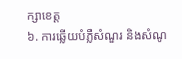ក្សាខេត្ត
៦. ការឆ្លើយបំភ្លឺសំណួរ និងសំណូ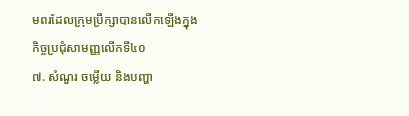មពរដែលក្រុមប្រឹក្សាបានលើកឡើងក្នុងកិច្ចប្រជុំសាមញ្ញលើកទី៤០
៧. សំណួរ ចម្លើយ និងបញ្ហា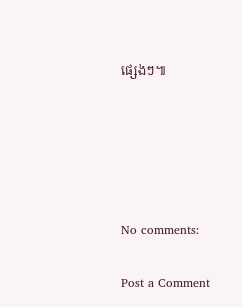ផ្សេងៗ៕





No comments:

Post a Comment